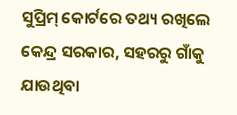ସୁପ୍ରିମ୍‌ କୋର୍ଟରେ ତଥ୍ୟ ରଖିଲେ କେନ୍ଦ୍ର ସରକାର, ସହରରୁ ଗାଁକୁ ଯାଉଥିବା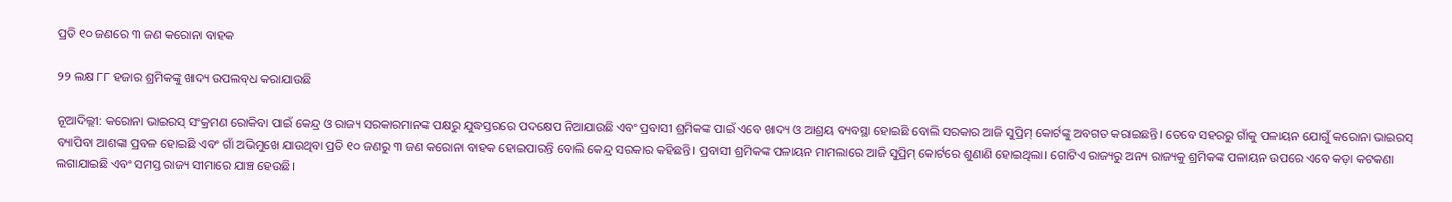ପ୍ରତି ୧୦ ଜଣରେ ୩ ଜଣ କରୋନା ବାହକ

୨୨ ଲକ୍ଷ ୮୮ ହଜାର ଶ୍ରମିକଙ୍କୁ ଖାଦ୍ୟ ଉପଲବ୍‌ଧ କରାଯାଉଛି

ନୂଆଦିଲ୍ଲୀ: କରୋନା ଭାଇରସ୍‌ ସଂକ୍ରମଣ ରୋକିବା ପାଇଁ କେନ୍ଦ୍ର ଓ ରାଜ୍ୟ ସରକାରମାନଙ୍କ ପକ୍ଷରୁ ଯୁଦ୍ଧସ୍ତରରେ ପଦକ୍ଷେପ ନିଆଯାଉଛି ଏବଂ ପ୍ରବାସୀ ଶ୍ରମିକଙ୍କ ପାଇଁ ଏବେ ଖାଦ୍ୟ ଓ ଆଶ୍ରୟ ବ୍ୟବସ୍ଥା ହୋଇଛି ବୋଲି ସରକାର ଆଜି ସୁପ୍ରିମ୍‌ କୋର୍ଟଙ୍କୁ ଅବଗତ କରାଇଛନ୍ତି। ତେବେ ସହରରୁ ଗାଁକୁ ପଳାୟନ ଯୋଗୁଁ କରୋନା ଭାଇରସ୍‌ ବ୍ୟାପିବା ଆଶଙ୍କା ପ୍ରବଳ ହୋଇଛି ଏବଂ ଗାଁ ଅଭିମୁଖେ ଯାଉଥିବା ପ୍ରତି ୧୦ ଜଣରୁ ୩ ଜଣ କରୋନା ବାହକ ହୋଇପାରନ୍ତି ବୋଲି କେନ୍ଦ୍ର ସରକାର କହିଛନ୍ତି। ପ୍ରବାସୀ ଶ୍ରମିକଙ୍କ ପଳାୟନ ମାମଲାରେ ଆଜି ସୁପ୍ରିମ୍‌ କୋର୍ଟରେ ଶୁଣାଣି ହୋଇଥିଲା। ଗୋଟିଏ ରାଜ୍ୟରୁ ଅନ୍ୟ ରାଜ୍ୟକୁ ଶ୍ରମିକଙ୍କ ପଳାୟନ ଉପରେ ଏବେ କଡ଼ା କଟକଣା ଲଗାଯାଇଛି ଏବଂ ସମସ୍ତ ରାଜ୍ୟ ସୀମାରେ ଯାଞ୍ଚ ହେଉଛି।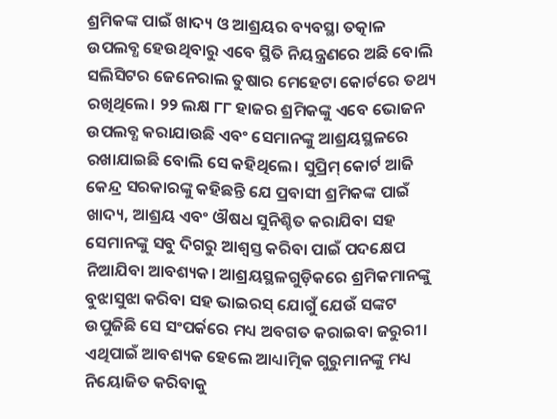ଶ୍ରମିକଙ୍କ ପାଇଁ ଖାଦ୍ୟ ଓ ଆଶ୍ରୟର ବ୍ୟବସ୍ଥା ତତ୍କାଳ ଉପଲବ୍ଧ ହେଉଥିବାରୁ ଏବେ ସ୍ଥିତି ନିୟନ୍ତ୍ରଣରେ ଅଛି ବୋଲି ସଲିସିଟର ଜେନେରାଲ ତୁଷାର ମେହେଟା କୋର୍ଟରେ ତଥ୍ୟ ରଖିଥିଲେ। ୨୨ ଲକ୍ଷ ୮୮ ହାଜର ଶ୍ରମିକଙ୍କୁ ଏବେ ଭୋଜନ ଉପଲବ୍ଧ କରାଯାଉଛି ଏବଂ ସେମାନଙ୍କୁ ଆଶ୍ରୟସ୍ଥଳରେ ରଖାଯାଇଛି ବୋଲି ସେ କହିଥିଲେ। ସୁପ୍ରିମ୍‌ କୋର୍ଟ ଆଜି କେନ୍ଦ୍ର ସରକାରଙ୍କୁ କହିଛନ୍ତି ଯେ ପ୍ରବାସୀ ଶ୍ରମିକଙ୍କ ପାଇଁ ଖାଦ୍ୟ, ଆଶ୍ରୟ ଏବଂ ଔଷଧ ସୁନିଶ୍ଚିତ କରାଯିବା ସହ ସେମାନଙ୍କୁ ସବୁ ଦିଗରୁ ଆଶ୍ବସ୍ତ କରିବା ପାଇଁ ପଦକ୍ଷେପ ନିଆଯିବା ଆବଶ୍ୟକ। ଆଶ୍ରୟସ୍ଥଳଗୁଡ଼ିକରେ ଶ୍ରମିକମାନଙ୍କୁ ବୁଝାସୁଝା କରିବା ସହ ଭାଇରସ୍‌ ଯୋଗୁଁ ଯେଉଁ ସଙ୍କଟ ଉପୁଜିଛି ସେ ସଂପର୍କରେ ମଧ୍ୟ ଅବଗତ କରାଇବା ଜରୁରୀ। ଏଥିପାଇଁ ଆବଶ୍ୟକ ହେଲେ ଆଧ୍ୟାତ୍ମିକ ଗୁରୁମାନଙ୍କୁ ମଧ୍ୟ ନିୟୋଜିତ କରିବାକୁ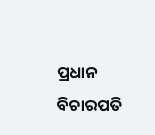ପ୍ରଧାନ ବିଚାରପତି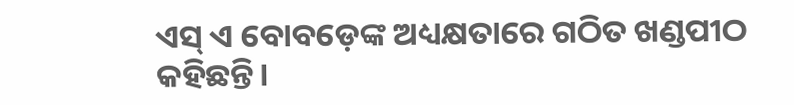ଏସ୍‌ ଏ ବୋବଡ଼େଙ୍କ ଅଧ୍ୟକ୍ଷତାରେ ଗଠିତ ଖଣ୍ଡପୀଠ କହିଛନ୍ତି।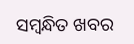ସମ୍ବନ୍ଧିତ ଖବର